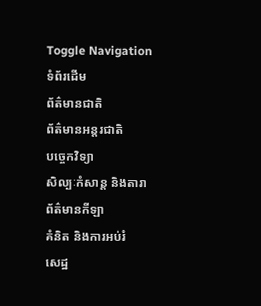Toggle Navigation
ទំព័រដើម
ព័ត៌មានជាតិ
ព័ត៌មានអន្តរជាតិ
បច្ចេកវិទ្យា
សិល្បៈកំសាន្ត និងតារា
ព័ត៌មានកីឡា
គំនិត និងការអប់រំ
សេដ្ឋ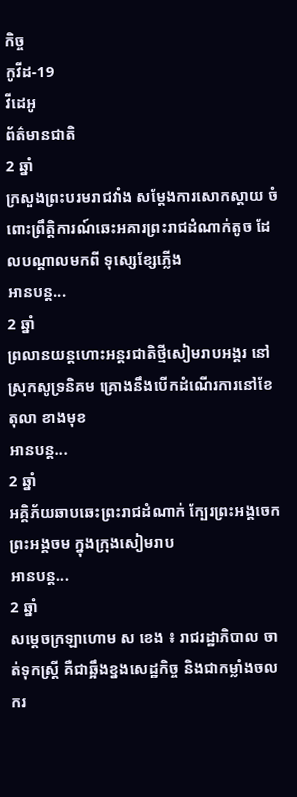កិច្ច
កូវីដ-19
វីដេអូ
ព័ត៌មានជាតិ
2 ឆ្នាំ
ក្រសួងព្រះបរមរាជវាំង សម្ដែងការសោកស្តាយ ចំពោះព្រឹត្តិការណ៍ឆេះអគារព្រះរាជដំណាក់តូច ដែលបណ្តាលមកពី ទុស្សេខ្សែភ្លើង
អានបន្ត...
2 ឆ្នាំ
ព្រលានយន្តហោះអន្ដរជាតិថ្មីសៀមរាបអង្គរ នៅស្រុកសូទ្រនិគម គ្រោងនឹងបើកដំណើរការនៅខែ តុលា ខាងមុខ
អានបន្ត...
2 ឆ្នាំ
អគ្គិភ័យឆាបឆេះព្រះរាជដំណាក់ ក្បែរព្រះអង្គចេកព្រះអង្គចម ក្នុងក្រុងសៀមរាប
អានបន្ត...
2 ឆ្នាំ
សម្ដេចក្រឡាហោម ស ខេង ៖ រាជរដ្ឋាភិបាល ចាត់ទុកស្ត្រី គឺជាឆ្អឹងខ្នងសេដ្ឋកិច្ច និងជាកម្លាំងចលករ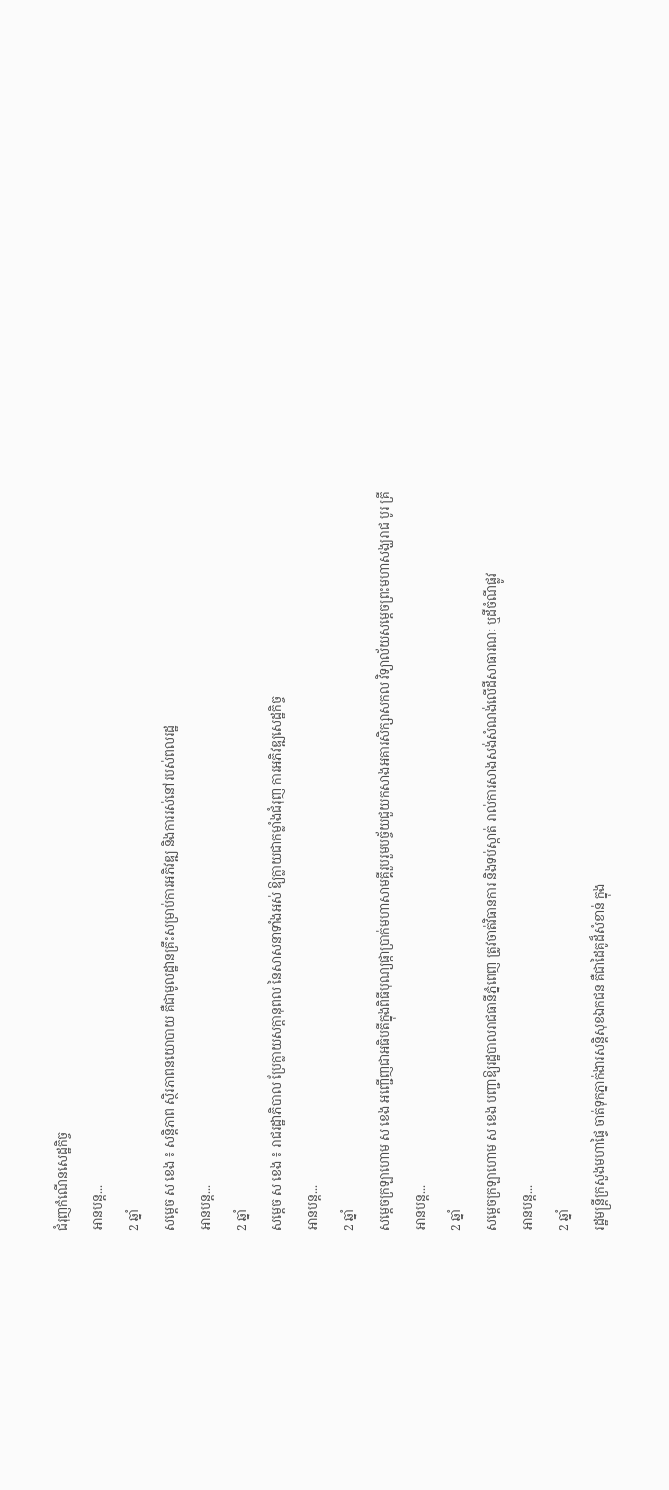ជំរុញកំណើនសេដ្ឋកិច្ច
អានបន្ត...
2 ឆ្នាំ
សម្ដេច ស ខេង ៖ សន្តិភាព ស្ថិរភាពនយោបាយ គឺជាមូលដ្ឋានគ្រឹះសម្រាប់ការអភិវឌ្ឍ និងការរស់នៅរបស់ពលរដ្ឋ
អានបន្ត...
2 ឆ្នាំ
សម្ដេច ស ខេង ៖ រាជរដ្ឋាភិបាល ប្រែក្លាយសក្តានុពល នៃសាសនាទាំងអស់ ឱ្យក្លាយជាកម្លាំងជំរុញ ការអភិវឌ្ឍសេដ្ឋកិច្ច
អានបន្ត...
2 ឆ្នាំ
សម្ដេចក្រឡាហោម ស ខេង អញ្ជេីញជាអធិបតីក្នុងពិធីបុណ្យផ្កាប្រាក់មហាសាមគ្គីរួបរួមបច្ច័យជួយកសាងអគារសិក្សាសកល វិទ្យាល័យសម្ដេចព្រះមហាសង្ឃរាជ បូរ គ្រី
អានបន្ត...
2 ឆ្នាំ
សម្ដេចក្រឡាហោម ស ខេង បញ្ជាឱ្យរដ្ឋបាលរាជធានីភ្នំពេញ ត្រូវចាត់វិធានការ និងទប់ស្កាត់ រាល់ការសាងសង់សំណង់លើដីសាធារណៈ ឬដីចំណីផ្លូវ
អានបន្ត...
2 ឆ្នាំ
រដ្ឋមន្ដ្រីក្រសួងមហាផ្ទៃ ចាត់ទុកភ្នាក់ងារសន្ដិសុខឯកជន គឺជាដៃគូដ៏សំខាន់ ក្នុង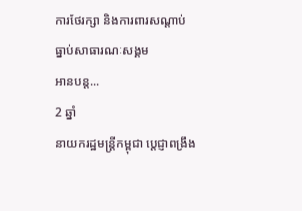ការថែរក្សា និងការពារសណ្ដាប់ធ្នាប់សាធារណៈសង្គម
អានបន្ត...
2 ឆ្នាំ
នាយករដ្ឋមន្ត្រីកម្ពុជា ប្តេជ្ញាពង្រឹង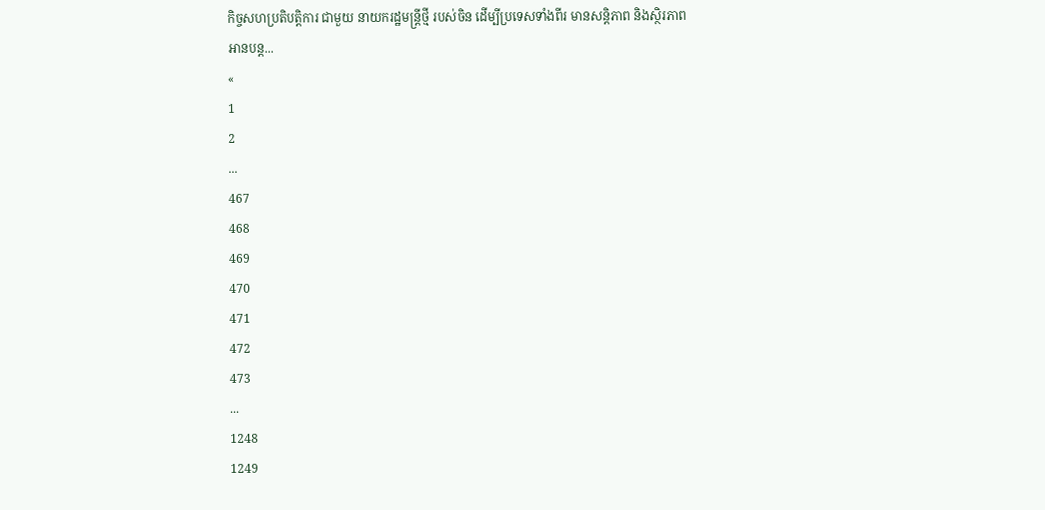កិច្ចសហប្រតិបត្តិការ ជាមួយ នាយករដ្ឋមន្ត្រីថ្មី របស់ចិន ដើម្បីប្រទេសទាំងពីរ មានសន្តិភាព និងស្ថិរភាព
អានបន្ត...
«
1
2
...
467
468
469
470
471
472
473
...
1248
1249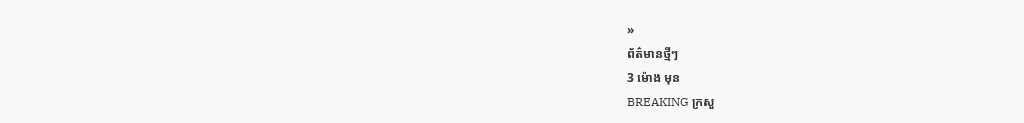»
ព័ត៌មានថ្មីៗ
3 ម៉ោង មុន
BREAKING ក្រសួ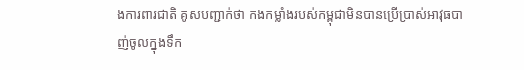ងការពារជាតិ គូសបញ្ជាក់ថា កងកម្លាំងរបស់កម្ពុជាមិនបានប្រើប្រាស់អាវុធបាញ់ចូលក្នុងទឹក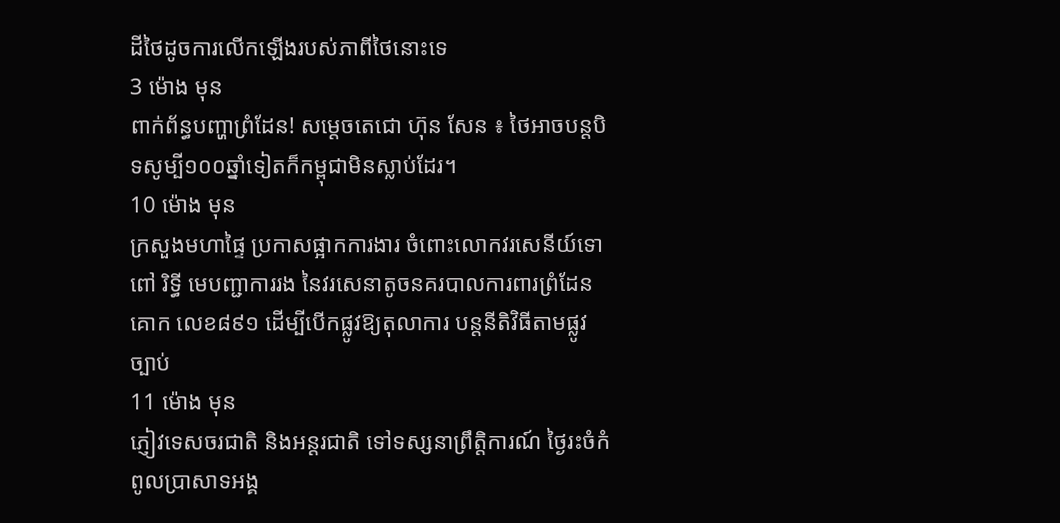ដីថៃដូចការលើកឡើងរបស់ភាពីថៃនោះទេ
3 ម៉ោង មុន
ពាក់ព័ន្ធបញ្ហាព្រំដែន! សម្តេចតេជោ ហ៊ុន សែន ៖ ថៃអាចបន្តបិទសូម្បី១០០ឆ្នាំទៀតក៏កម្ពុជាមិនស្លាប់ដែរ។
10 ម៉ោង មុន
ក្រសួងមហាផ្ទៃ ប្រកាសផ្អាកការងារ ចំពោះលោកវរសេនីយ៍ទោ ពៅ រិទ្ធី មេបញ្ជាការរង នៃវរសេនាតូចនគរបាលការពារព្រំដែនគោក លេខ៨៩១ ដើម្បីបើកផ្លូវឱ្យតុលាការ បន្តនីតិវិធីតាមផ្លូវច្បាប់
11 ម៉ោង មុន
ភ្ញៀវទេសចរជាតិ និងអន្ដរជាតិ ទៅទស្សនាព្រឹត្តិការណ៍ ថ្ងៃរះចំកំពូលប្រាសាទអង្គ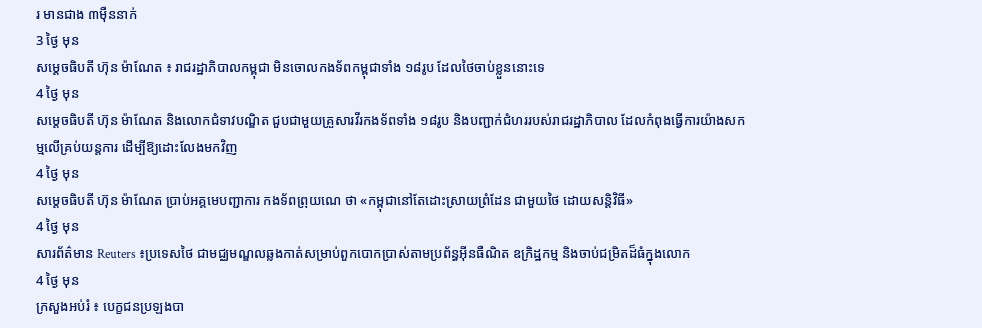រ មានជាង ៣ម៉ឺននាក់
3 ថ្ងៃ មុន
សម្ដេចធិបតី ហ៊ុន ម៉ាណែត ៖ រាជរដ្ឋាភិបាលកម្ពុជា មិនចោលកងទ័ពកម្ពុជាទាំង ១៨រូប ដែលថៃចាប់ខ្លួននោះទេ
4 ថ្ងៃ មុន
សម្ដេចធិបតី ហ៊ុន ម៉ាណែត និងលោកជំទាវបណ្ឌិត ជួបជាមួយគ្រួសារវីរកងទ័ពទាំង ១៨រូប និងបញ្ជាក់ជំហររបស់រាជរដ្ឋាភិបាល ដែលកំពុងធ្វើការយ៉ាងសកម្មលើគ្រប់យន្តការ ដើម្បីឱ្យដោះលែងមកវិញ
4 ថ្ងៃ មុន
សម្តេចធិបតី ហ៊ុន ម៉ាណែត ប្រាប់អគ្គមេបញ្ជាការ កងទ័ពព្រុយណេ ថា «កម្ពុជានៅតែដោះស្រាយព្រំដែន ជាមួយថៃ ដោយសន្តិវិធី»
4 ថ្ងៃ មុន
សារព័ត៌មាន Reuters ៖ប្រទេសថៃ ជាមជ្ឈមណ្ឌលឆ្លងកាត់សម្រាប់ពួកបោកប្រាស់តាមប្រព័ន្ធអ៊ីនធឺណិត ឧក្រិដ្ឋកម្ម និងចាប់ជម្រិតដ៏ធំក្នុងលោក
4 ថ្ងៃ មុន
ក្រសួងអប់រំ ៖ បេក្ខជនប្រឡងបា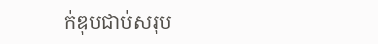ក់ឌុបជាប់សរុប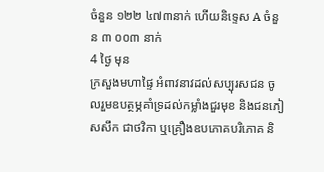ចំនួន ១២២ ៤៧៣នាក់ ហើយនិទ្ទេស A ចំនួន ៣ ០០៣ នាក់
4 ថ្ងៃ មុន
ក្រសួងមហាផ្ទៃ អំពាវនាវដល់សប្បុរសជន ចូលរួមឧបត្ថម្ភគាំទ្រដល់កម្លាំងជួរមុខ និងជនភៀសសឹក ជាថវិកា ឬគ្រឿងឧបភោគបរិភោគ និ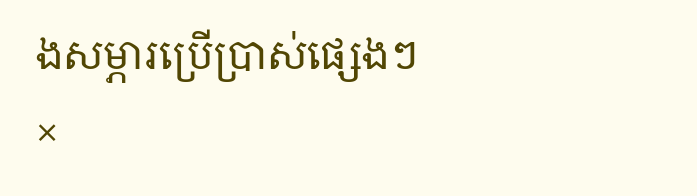ងសម្ភារប្រើប្រាស់ផ្សេងៗ
×